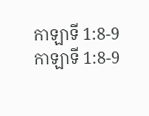កាឡាទី 1:8-9
កាឡាទី 1:8-9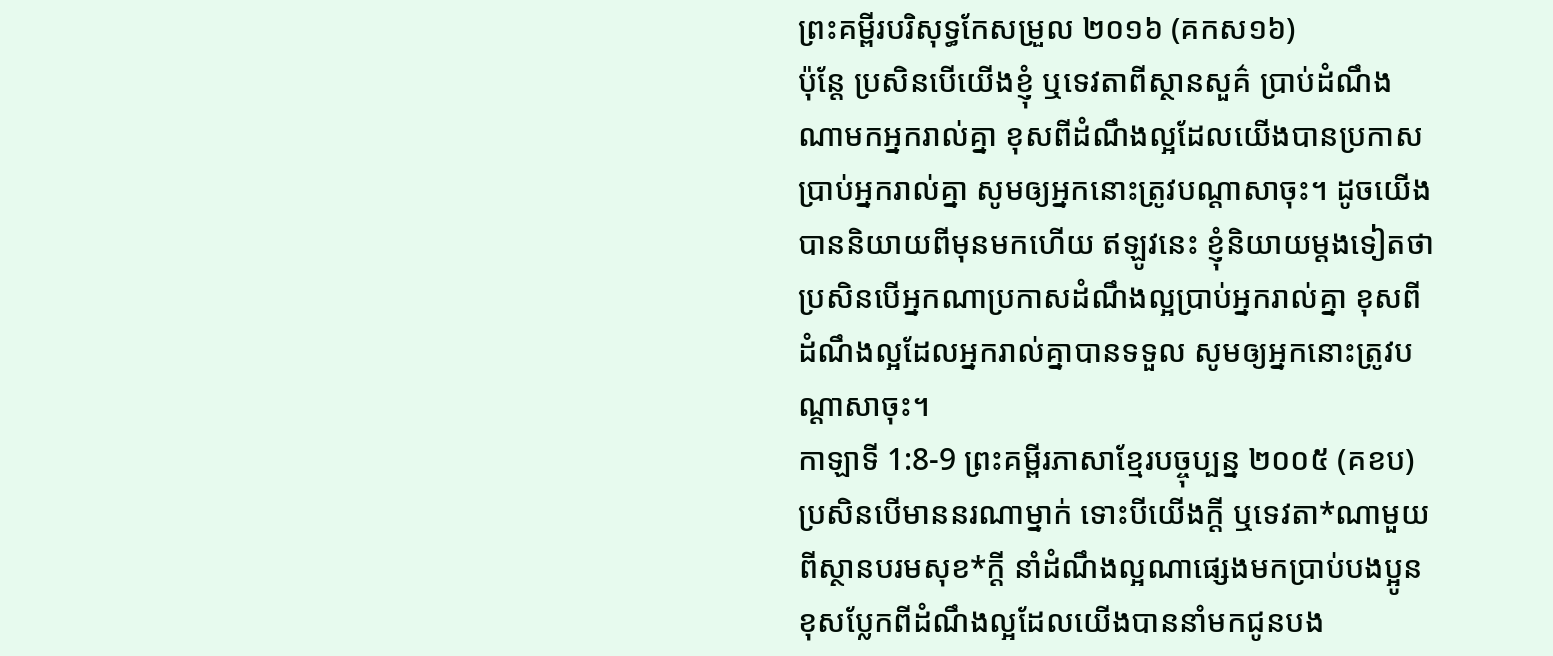ព្រះគម្ពីរបរិសុទ្ធកែសម្រួល ២០១៦ (គកស១៦)
ប៉ុន្តែ ប្រសិនបើយើងខ្ញុំ ឬទេវតាពីស្ថានសួគ៌ ប្រាប់ដំណឹងណាមកអ្នករាល់គ្នា ខុសពីដំណឹងល្អដែលយើងបានប្រកាសប្រាប់អ្នករាល់គ្នា សូមឲ្យអ្នកនោះត្រូវបណ្ដាសាចុះ។ ដូចយើងបាននិយាយពីមុនមកហើយ ឥឡូវនេះ ខ្ញុំនិយាយម្តងទៀតថា ប្រសិនបើអ្នកណាប្រកាសដំណឹងល្អប្រាប់អ្នករាល់គ្នា ខុសពីដំណឹងល្អដែលអ្នករាល់គ្នាបានទទួល សូមឲ្យអ្នកនោះត្រូវបណ្ដាសាចុះ។
កាឡាទី 1:8-9 ព្រះគម្ពីរភាសាខ្មែរបច្ចុប្បន្ន ២០០៥ (គខប)
ប្រសិនបើមាននរណាម្នាក់ ទោះបីយើងក្ដី ឬទេវតា*ណាមួយពីស្ថានបរមសុខ*ក្ដី នាំដំណឹងល្អណាផ្សេងមកប្រាប់បងប្អូន ខុសប្លែកពីដំណឹងល្អដែលយើងបាននាំមកជូនបង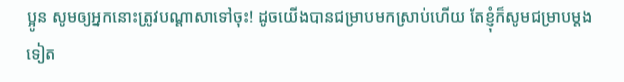ប្អូន សូមឲ្យអ្នកនោះត្រូវបណ្ដាសាទៅចុះ! ដូចយើងបានជម្រាបមកស្រាប់ហើយ តែខ្ញុំក៏សូមជម្រាបម្ដងទៀត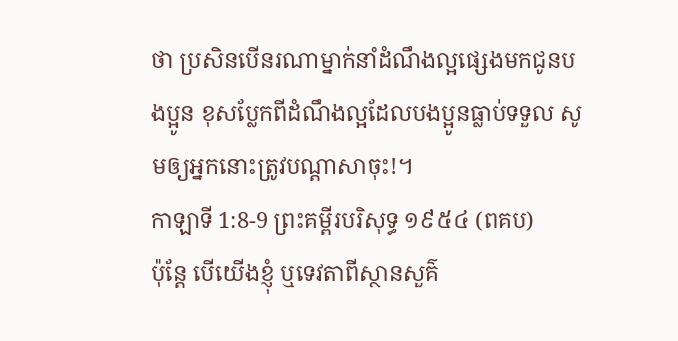ថា ប្រសិនបើនរណាម្នាក់នាំដំណឹងល្អផ្សេងមកជូនបងប្អូន ខុសប្លែកពីដំណឹងល្អដែលបងប្អូនធ្លាប់ទទួល សូមឲ្យអ្នកនោះត្រូវបណ្ដាសាចុះ!។
កាឡាទី 1:8-9 ព្រះគម្ពីរបរិសុទ្ធ ១៩៥៤ (ពគប)
ប៉ុន្តែ បើយើងខ្ញុំ ឬទេវតាពីស្ថានសួគ៌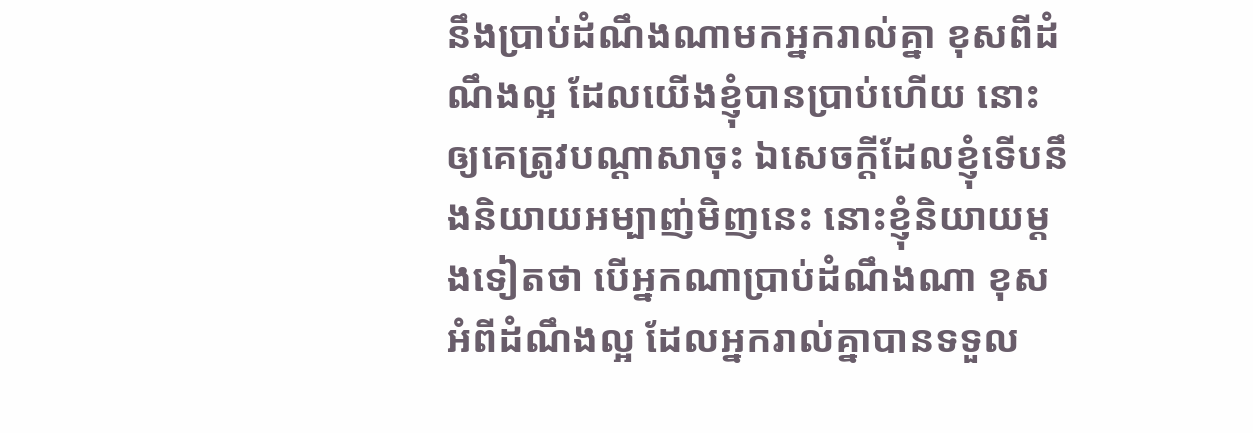នឹងប្រាប់ដំណឹងណាមកអ្នករាល់គ្នា ខុសពីដំណឹងល្អ ដែលយើងខ្ញុំបានប្រាប់ហើយ នោះឲ្យគេត្រូវបណ្តាសាចុះ ឯសេចក្ដីដែលខ្ញុំទើបនឹងនិយាយអម្បាញ់មិញនេះ នោះខ្ញុំនិយាយម្តងទៀតថា បើអ្នកណាប្រាប់ដំណឹងណា ខុសអំពីដំណឹងល្អ ដែលអ្នករាល់គ្នាបានទទួល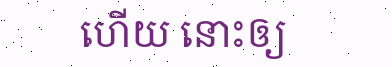ហើយ នោះឲ្យ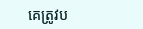គេត្រូវប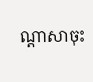ណ្តាសាចុះ